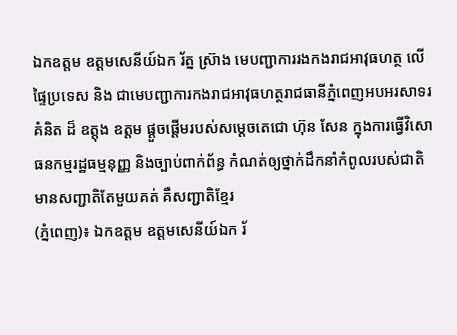ឯកឧត្តម ឧត្តមសេនីយ៍ឯក រ័ត្ន ស្រ៊ាង មេបញ្ជាការរងកងរាជអាវុធហត្ថ លើផ្ទៃប្រទេស និង ជាមេបញ្ជាការកងរាជអាវុធហត្ថរាជធានីភ្នំពេញអបអរសាទរ គំនិត ដ៏ ឧត្តុង ឧត្តម ផ្ដួចផ្ដើមរបស់សម្ដេចតេជោ ហ៊ុន សែន ក្នុងការធ្វើវិសោធនកម្មរដ្ឋធម្មនុញ្ញ និងច្បាប់ពាក់ព័ន្ធ កំណត់ឲ្យថ្នាក់ដឹកនាំកំពូលរបស់ជាតិ មានសញ្ជាតិតែមួយគត់ គឺសញ្ជាតិខ្មែរ
(ភ្នំពេញ)៖ ឯកឧត្តម ឧត្តមសេនីយ៍ឯក រ័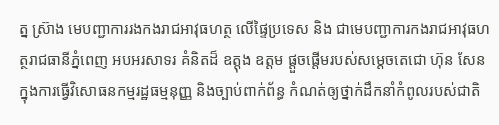ត្ន ស្រ៊ាង មេបញ្ជាការរងកងរាជអាវុធហត្ថ លើផ្ទៃប្រទេស និង ជាមេបញ្ជាការកងរាជអាវុធហត្ថរាជធានីភ្នំពេញ អបអរសាទរ គំនិតដ៏ ឧត្តុង ឧត្តម ផ្ដួចផ្ដើមរបស់សម្ដេចតេជោ ហ៊ុន សែន ក្នុងការធ្វើវិសោធនកម្មរដ្ឋធម្មនុញ្ញ និងច្បាប់ពាក់ព័ន្ធ កំណត់ឲ្យថ្នាក់ដឹកនាំកំពូលរបស់ជាតិ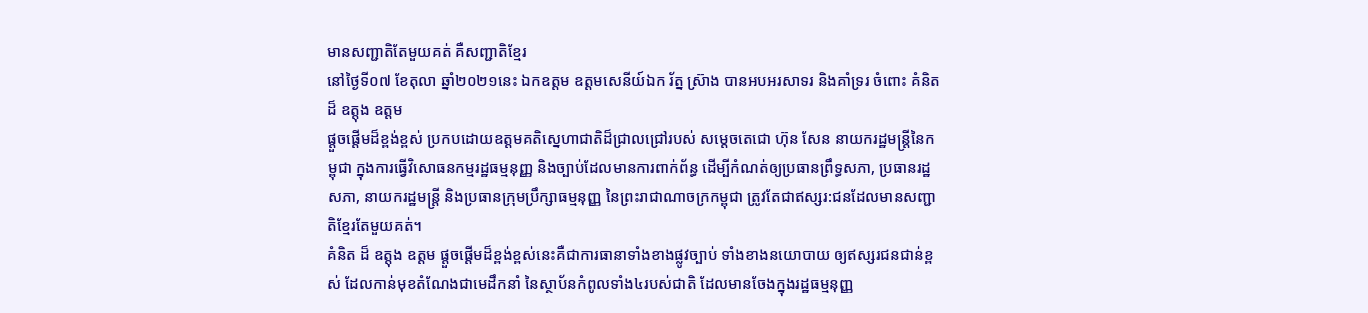មានសញ្ជាតិតែមួយគត់ គឺសញ្ជាតិខ្មែរ
នៅថ្ងៃទី០៧ ខែតុលា ឆ្នាំ២០២១នេះ ឯកឧត្តម ឧត្តមសេនីយ៍ឯក រ័ត្ន ស្រ៊ាង បានអបអរសាទរ និងគាំទ្ររ ចំពោះ គំនិត ដ៏ ឧត្តុង ឧត្តម
ផ្តួចផ្តើមដ៏ខ្ពង់ខ្ពស់ ប្រកបដោយឧត្តមគតិស្នេហាជាតិដ៏ជ្រាលជ្រៅរបស់ សម្តេចតេជោ ហ៊ុន សែន នាយករដ្ឋមន្ត្រីនៃកម្ពុជា ក្នុងការធ្វើវិសោធនកម្មរដ្ឋធម្មនុញ្ញ និងច្បាប់ដែលមានការពាក់ព័ន្ធ ដើម្បីកំណត់ឲ្យប្រធានព្រឹទ្ធសភា, ប្រធានរដ្ឋសភា, នាយករដ្ឋមន្ត្រី និងប្រធានក្រុមប្រឹក្សាធម្មនុញ្ញ នៃព្រះរាជាណាចក្រកម្ពុជា ត្រូវតែជាឥស្សរ:ជនដែលមានសញ្ជាតិខ្មែរតែមួយគត់។
គំនិត ដ៏ ឧត្តុង ឧត្តម ផ្ដួចផ្ដើមដ៏ខ្ពង់ខ្ពស់នេះគឺជាការធានាទាំងខាងផ្លូវច្បាប់ ទាំងខាងនយោបាយ ឲ្យឥស្សរជនជាន់ខ្ពស់ ដែលកាន់មុខតំណែងជាមេដឹកនាំ នៃស្ថាប័នកំពូលទាំង៤របស់ជាតិ ដែលមានចែងក្នុងរដ្ឋធម្មនុញ្ញ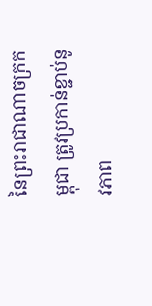នៃព្រះរាជាណាចក្រកម្ពុជា ត្រូវប្រកាន់ខ្ជាប់នូវភាព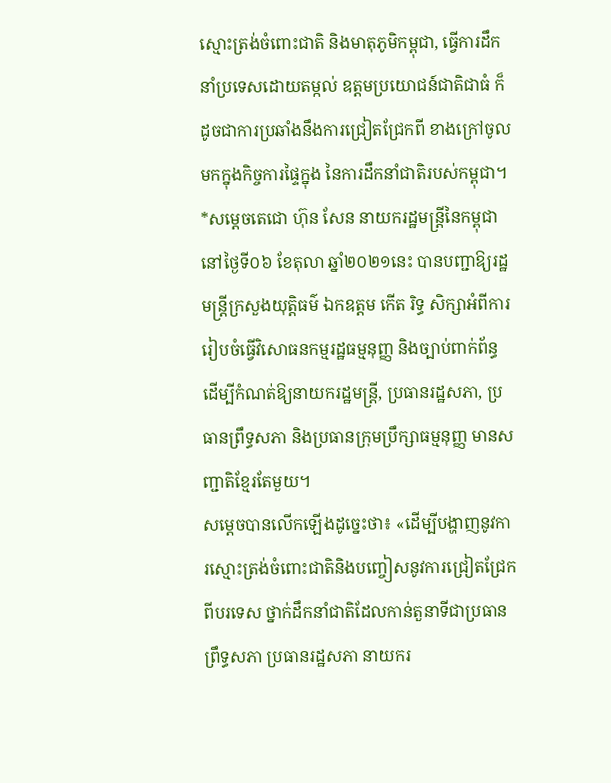ស្មោះត្រង់ចំពោះជាតិ និងមាតុភូមិកម្ពុជា, ធ្វើការដឹកនាំប្រទេសដោយតម្កល់ ឧត្តមប្រយោជន៍ជាតិជាធំ ក៏ដូចជាការប្រឆាំងនឹងការជ្រៀតជ្រែកពី ខាងក្រៅចូលមកក្នុងកិច្ចការផ្ទៃក្នុង នៃការដឹកនាំជាតិរបស់កម្ពុជា។
*សម្តេចតេជោ ហ៊ុន សែន នាយករដ្ឋមន្រ្តីនៃកម្ពុជា នៅថ្ងៃទី០៦ ខែតុលា ឆ្នាំ២០២១នេះ បានបញ្ជាឱ្យរដ្ឋមន្រ្តីក្រសួងយុត្តិធម៌ ឯកឧត្តម កើត រិទ្ធ សិក្សាអំពីការរៀបចំធ្វើវិសោធនកម្មរដ្ឋធម្មនុញ្ញ និងច្បាប់ពាក់ព័ន្ធ ដើម្បីកំណត់ឱ្យនាយករដ្ឋមន្រ្តី, ប្រធានរដ្ឋសភា, ប្រធានព្រឹទ្ធសភា និងប្រធានក្រុមប្រឹក្សាធម្មនុញ្ញ មានសញ្ជាតិខ្មែរតែមួយ។
សម្តេចបានលើកឡើងដូច្នេះថា៖ «ដើម្បីបង្ហាញនូវការស្មោះត្រង់ចំពោះជាតិនិងបញ្ចៀសនូវការជ្រៀតជ្រែកពីបរទេស ថ្នាក់ដឹកនាំជាតិដែលកាន់តួនាទីជាប្រធានព្រឹទ្ធសភា ប្រធានរដ្ឋសភា នាយករ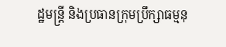ដ្ឋមន្ត្រី និងប្រធានក្រុមប្រឹក្សាធម្មនុ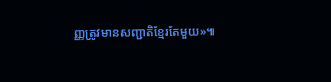ញ្ញត្រូវមានសញ្ជាតិខ្មែរតែមួយ»៕